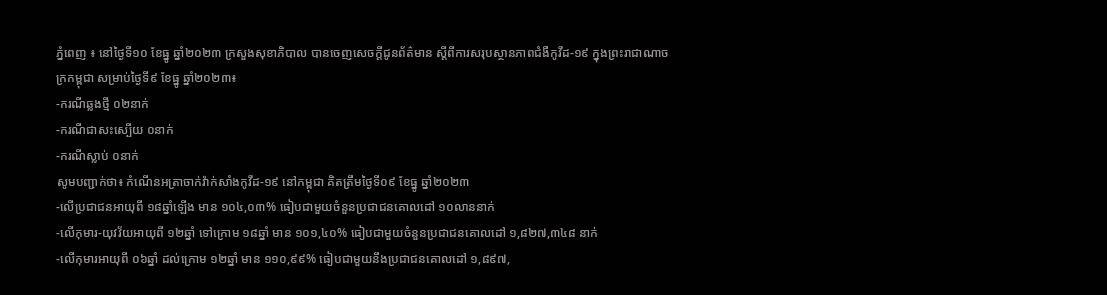ភ្នំពេញ ៖ នៅថ្ងៃទី១០ ខែធ្នូ ឆ្នាំ២០២៣ ក្រសួងសុខាភិបាល បានចេញសេចក្តីជូនព័ត៌មាន ស្តីពីការសរុបស្ថានភាពជំងឺកូវីដ-១៩ ក្នុងព្រះរាជាណាចក្រកម្ពុជា សម្រាប់ថ្ងៃទី៩ ខែធ្នូ ឆ្នាំ២០២៣៖
-ករណីឆ្លងថ្មី ០២នាក់
-ករណីជាសះស្បើយ ០នាក់
-ករណីស្លាប់ ០នាក់
សូមបញ្ជាក់ថា៖ កំណេីនអត្រាចាក់វ៉ាក់សាំងកូវីដ-១៩ នៅកម្ពុជា គិតត្រឹមថ្ងៃទី០៩ ខែធ្នូ ឆ្នាំ២០២៣
-លើប្រជាជនអាយុពី ១៨ឆ្នាំឡើង មាន ១០៤,០៣% ធៀបជាមួយចំនួនប្រជាជនគោលដៅ ១០លាននាក់
-លើកុមារ-យុវវ័យអាយុពី ១២ឆ្នាំ ទៅក្រោម ១៨ឆ្នាំ មាន ១០១,៤០% ធៀបជាមួយចំនួនប្រជាជនគោលដៅ ១,៨២៧,៣៤៨ នាក់
-លើកុមារអាយុពី ០៦ឆ្នាំ ដល់ក្រោម ១២ឆ្នាំ មាន ១១០,៩៩% ធៀបជាមួយនឹងប្រជាជនគោលដៅ ១,៨៩៧,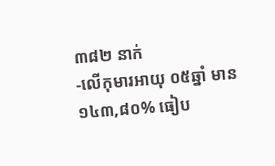៣៨២ នាក់
-លើកុមារអាយុ ០៥ឆ្នាំ មាន ១៤៣,៨០% ធៀប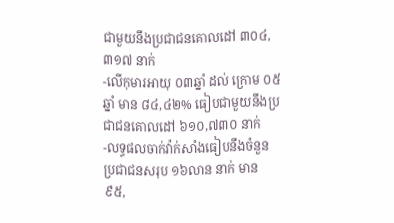ជាមួយនឹងប្រជាជនគោលដៅ ៣០៤,៣១៧ នាក់
-លើកុមារអាយុ ០៣ឆ្នាំ ដល់ ក្រោម ០៥ឆ្នាំ មាន ៨៤,៤២% ធៀបជាមួយនឹងប្រជាជនគោលដៅ ៦១០,៧៣០ នាក់
-លទ្ធផលចាក់វ៉ាក់សាំងធៀបនឹងចំនួនប្រជាជនសរុប ១៦លាន នាក់ មាន ៩៥,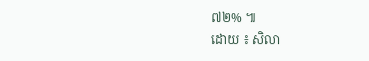៧២% ៕
ដោយ ៖ សិលា